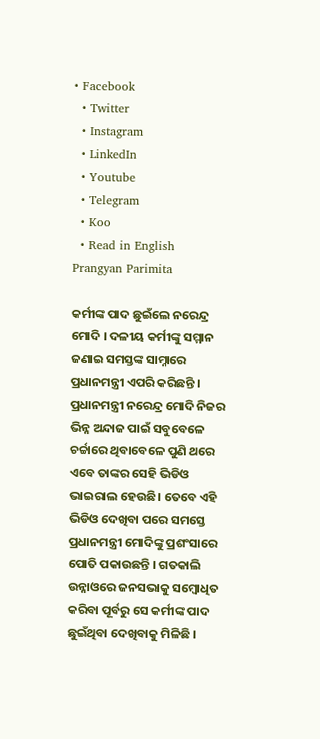• Facebook
  • Twitter
  • Instagram
  • LinkedIn
  • Youtube
  • Telegram
  • Koo
  • Read in English
Prangyan Parimita

କର୍ମୀଙ୍କ ପାଦ ଛୁଇଁଲେ ନରେନ୍ଦ୍ର ମୋଦି । ଦଳୀୟ କର୍ମୀଙ୍କୁ ସମ୍ମାନ ଜଣାଇ ସମସ୍ତଙ୍କ ସାମ୍ନାରେ ପ୍ରଧାନମନ୍ତ୍ରୀ ଏପରି କରିଛନ୍ତି । ପ୍ରଧାନମନ୍ତ୍ରୀ ନରେନ୍ଦ୍ର ମୋଦି ନିଜର ଭିନ୍ନ ଅନ୍ଦାଜ ପାଇଁ ସବୁବେଳେ ଚର୍ଚ୍ଚାରେ ଥିବାବେଳେ ପୁଣି ଥରେ ଏ‍ବେ ତାଙ୍କର ସେହି ଭିଡିଓ ଭାଇରାଲ ହେଉଛି। ତେବେ ଏହି ଭିଡିଓ ଦେଖିବା ପରେ ସମସ୍ତେ ପ୍ରଧାନମନ୍ତ୍ରୀ ମୋଦିଙ୍କୁ ପ୍ରଶଂସାରେ ପୋତି ପକାଉଛନ୍ତି । ଗତକାଲି ଉନ୍ନାଓରେ ଜନସଭାକୁ ସମ୍ବୋଧିତ କରିବା ପୂର୍ବରୁ ସେ କର୍ମୀଙ୍କ ପାଦ ଛୁଇଁଥିବା ଦେଖିବାକୁ ମିଳିଛି ।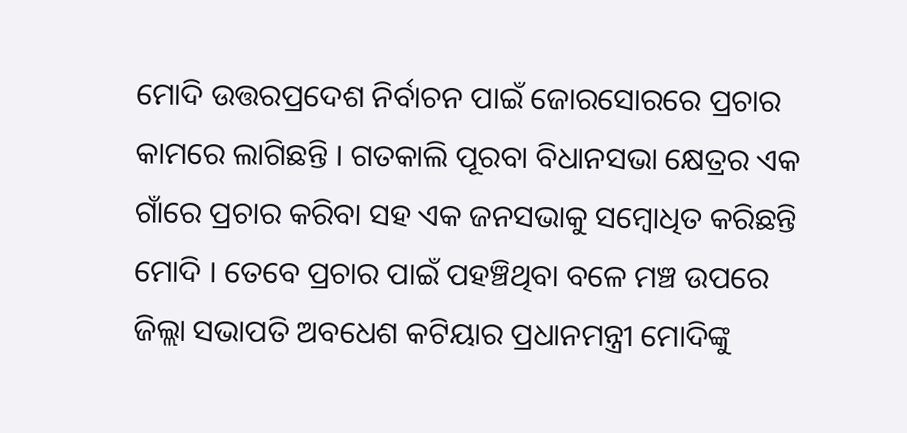ମୋଦି ଉତ୍ତରପ୍ରଦେଶ ନିର୍ବାଚନ ପାଇଁ ଜୋରସୋରରେ ପ୍ରଚାର କାମରେ ଲାଗିଛନ୍ତି । ଗତକାଲି ପୂରବା ବିଧାନସଭା କ୍ଷେତ୍ରର ଏକ ଗାଁରେ ପ୍ରଚାର କରିବା ସହ ଏକ ଜନସଭାକୁ ସମ୍ବୋଧିତ କରିଛନ୍ତି ମୋଦି । ତେବେ ପ୍ରଚାର ପାଇଁ ପହଞ୍ଚିଥିବା ବଳେ ମଞ୍ଚ ଉପରେ ଜିଲ୍ଲା ସଭାପତି ଅବଧେଶ କଟିୟାର ପ୍ରଧାନମନ୍ତ୍ରୀ ମୋଦିଙ୍କୁ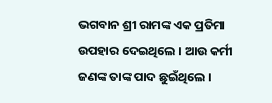ଭଗବାନ ଶ୍ରୀ ରାମଙ୍କ ଏକ ପ୍ରତିମା ଉପହାର ଦେଇଥିଲେ । ଆଉ କର୍ମୀ ଜଣଙ୍କ ତାଙ୍କ ପାଦ ଛୁଇଁଥିଲେ ।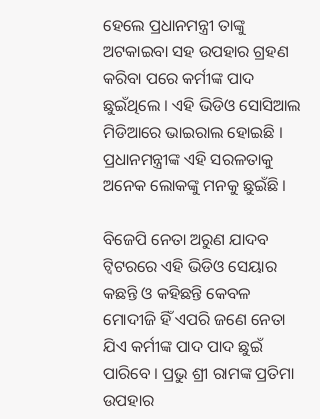ହେଲେ ପ୍ରଧାନମନ୍ତ୍ରୀ ତାଙ୍କୁ ଅଟକାଇବା ସହ ଉପହାର ଗ୍ରହଣ କରିବା ପରେ କର୍ମୀଙ୍କ ପାଦ ଛୁଇଁଥିଲେ । ଏହି ଭିଡିଓ ସୋସିଆଲ ମିଡିଆରେ ଭାଇରାଲ ହୋଇଛି । ପ୍ରଧାନମନ୍ତ୍ରୀଙ୍କ ଏହି ସରଳତାକୁ ଅନେକ ଲୋକଙ୍କୁ ମନକୁ ଛୁଇଁଛି ।

ବିଜେପି ନେତା ଅରୁଣ ଯାଦବ ଟ୍ୱିଟରରେ ଏହି ଭିଡିଓ ସେୟାର କଛନ୍ତି ଓ କହିଛନ୍ତି କେବଳ ମୋଦୀଜି ହିଁ ଏପରି ଜଣେ ନେତା ଯିଏ କର୍ମୀଙ୍କ ପାଦ ପାଦ ଛୁଇଁ ପାରିବେ । ପ୍ରଭୁ ଶ୍ରୀ ରାମଙ୍କ ପ୍ରତିମା ଉପହାର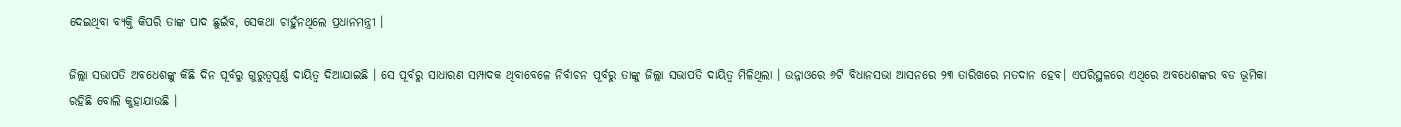ଦେଇଥିବା ବ୍ୟକ୍ତି କିପରି ତାଙ୍କ ପାଦ ଛୁଇଁବ, ସେକଥା ଚାହୁଁନଥିଲେ ପ୍ରଧାନମନ୍ତ୍ରୀ ।

ଜିଲ୍ଲା ସଭାପତି ଅବଧେଶଙ୍କୁ କିଛି ଦିନ ପୂର୍ବରୁ ଗୁରୁତ୍ୱପୂର୍ଣ୍ଣ ଦାୟିତ୍ୱ ଦିଆଯାଇଛି । ସେ ପୂର୍ବରୁ ସାଧାରଣ ସମ୍ପାଦକ ଥିବାବେଳେ ନିର୍ବାଚନ ପୂର୍ବରୁ ତାଙ୍କୁ ଜିଲ୍ଲା ସଭାପତି ଦାୟିତ୍ୱ ମିଳିଥିଲା । ଉନ୍ନାଓରେ ୬ଟି ବିଧାନସଭା ଆସନରେ ୨୩ ତାରିଖରେ ମତଦାନ ହେବ। ଏପରିସ୍ଥଳରେ ଏଥିରେ ଅବଧେଶଙ୍କର ବଡ ଭୂମିକା ରହିଛି ବୋଲି କୁହାଯାଉଛି ।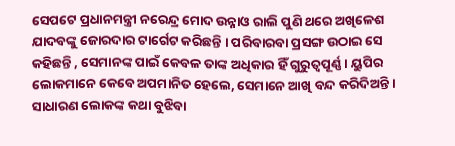ସେପଟେ ପ୍ରଧାନମନ୍ତ୍ରୀ ନରେନ୍ଦ୍ର ମୋଦ ଉନ୍ନାଓ ରାଲି ପୁଣି ଥରେ ଅଖିଳେଶ ଯାଦବଙ୍କୁ ଜୋରଦାର ଟାର୍ଗେଟ କରିଛନ୍ତି । ପରିବାରବା ପ୍ରସଙ୍ଗ ଉଠାଇ ସେ କହିଛନ୍ତି , ସେମାନଙ୍କ ପାଇଁ କେବଳ ତାଙ୍କ ଅଧିକାର ହିଁ ଗୁରୁତ୍ୱପୂର୍ଣ୍ଣ । ୟୁପିର ଲୋକମାନେ କେବେ ଅପମାନିତ ହେଲେ, ସେମାନେ ଆଖି ବନ୍ଦ କରିଦିଅନ୍ତି । ସାଧାରଣ ଲୋକଙ୍କ କଥା ବୁଝିବା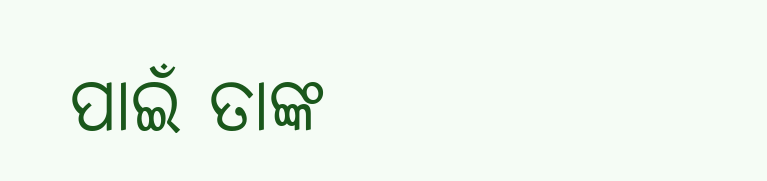ପାଇଁ ତାଙ୍କ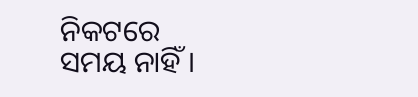ନିକଟରେ ସମୟ ନାହିଁ ।